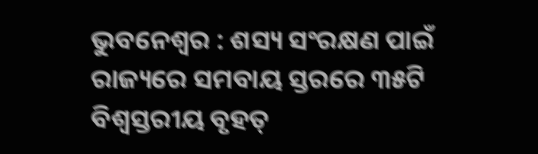ଭୁବନେଶ୍ୱର : ଶସ୍ୟ ସଂରକ୍ଷଣ ପାଇଁ ରାଜ୍ୟରେ ସମବାୟ ସ୍ତରରେ ୩୫ଟି ବିଶ୍ୱସ୍ତରୀୟ ବୃହତ୍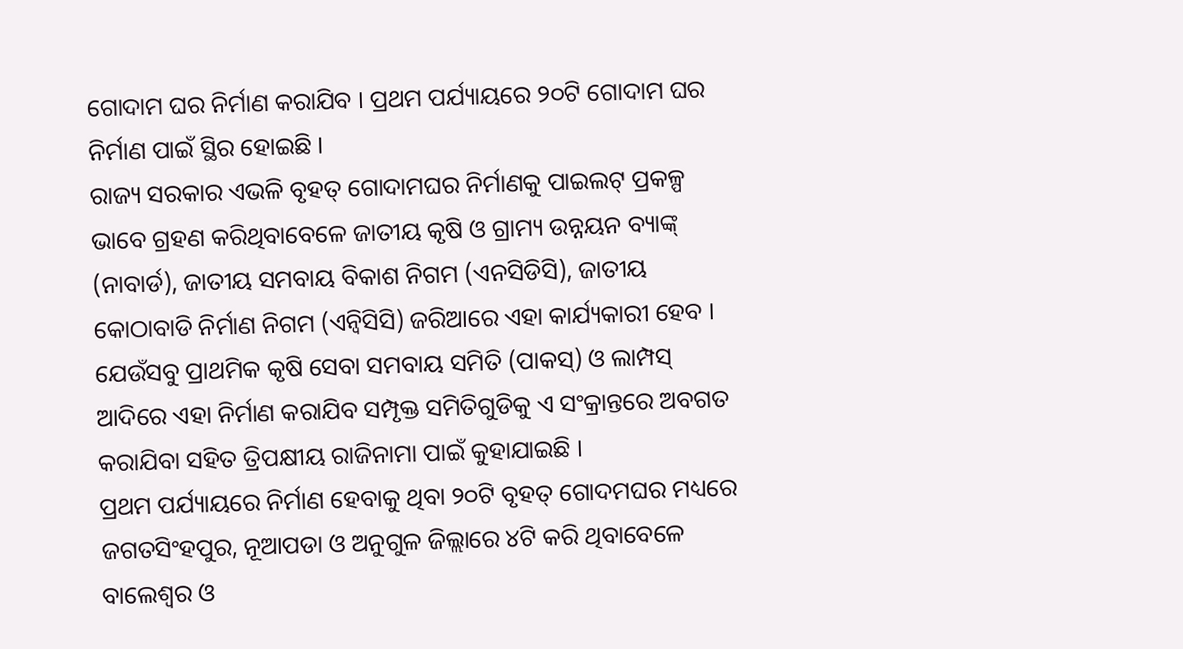ଗୋଦାମ ଘର ନିର୍ମାଣ କରାଯିବ । ପ୍ରଥମ ପର୍ଯ୍ୟାୟରେ ୨୦ଟି ଗୋଦାମ ଘର ନିର୍ମାଣ ପାଇଁ ସ୍ଥିର ହୋଇଛି ।
ରାଜ୍ୟ ସରକାର ଏଭଳି ବୃହତ୍ ଗୋଦାମଘର ନିର୍ମାଣକୁ ପାଇଲଟ୍ ପ୍ରକଳ୍ପ ଭାବେ ଗ୍ରହଣ କରିଥିବାବେଳେ ଜାତୀୟ କୃଷି ଓ ଗ୍ରାମ୍ୟ ଉନ୍ନୟନ ବ୍ୟାଙ୍କ୍ (ନାବାର୍ଡ), ଜାତୀୟ ସମବାୟ ବିକାଶ ନିଗମ (ଏନସିଡିସି), ଜାତୀୟ କୋଠାବାଡି ନିର୍ମାଣ ନିଗମ (ଏନ୍ବିସିସି) ଜରିଆରେ ଏହା କାର୍ଯ୍ୟକାରୀ ହେବ । ଯେଉଁସବୁ ପ୍ରାଥମିକ କୃଷି ସେବା ସମବାୟ ସମିତି (ପାକସ୍) ଓ ଲାମ୍ପସ୍ ଆଦିରେ ଏହା ନିର୍ମାଣ କରାଯିବ ସମ୍ପୃକ୍ତ ସମିତିଗୁଡିକୁ ଏ ସଂକ୍ରାନ୍ତରେ ଅବଗତ କରାଯିବା ସହିତ ତ୍ରିପକ୍ଷୀୟ ରାଜିନାମା ପାଇଁ କୁହାଯାଇଛି ।
ପ୍ରଥମ ପର୍ଯ୍ୟାୟରେ ନିର୍ମାଣ ହେବାକୁ ଥିବା ୨୦ଟି ବୃହତ୍ ଗୋଦମଘର ମଧ୍ୟରେ ଜଗତସିଂହପୁର, ନୂଆପଡା ଓ ଅନୁଗୁଳ ଜିଲ୍ଲାରେ ୪ଟି କରି ଥିବାବେଳେ ବାଲେଶ୍ୱର ଓ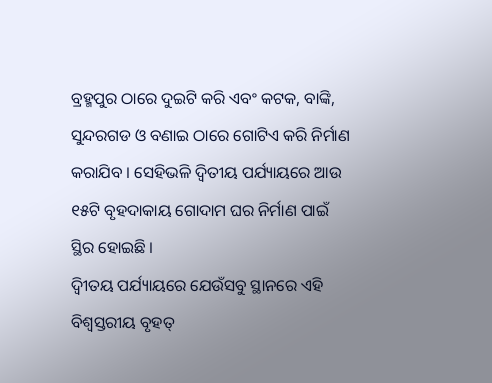ବ୍ରହ୍ମପୁର ଠାରେ ଦୁଇଟି କରି ଏବଂ କଟକ, ବାଙ୍କି, ସୁନ୍ଦରଗଡ ଓ ବଣାଇ ଠାରେ ଗୋଟିଏ କରି ନିର୍ମାଣ କରାଯିବ । ସେହିଭଳି ଦ୍ୱିତୀୟ ପର୍ଯ୍ୟାୟରେ ଆଉ ୧୫ଟି ବୃହଦାକାୟ ଗୋଦାମ ଘର ନିର୍ମାଣ ପାଇଁ ସ୍ଥିର ହୋଇଛି ।
ଦ୍ୱିୀତୟ ପର୍ଯ୍ୟାୟରେ ଯେଉଁସବୁ ସ୍ଥାନରେ ଏହି ବିଶ୍ୱସ୍ତରୀୟ ବୃହତ୍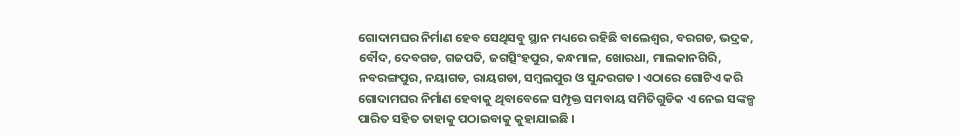ଗୋଦାମଘର ନିର୍ମାଣ ହେବ ସେଥିସବୁ ସ୍ଥାନ ମଧ୍ୟରେ ରହିଛି ବାଲେଶ୍ୱର, ବରଗଡ, ଭଦ୍ରକ, ବୌଦ, ଦେବଗଡ, ଗଜପତି, ଜଗତ୍ସିଂହପୁର, କନ୍ଧମାଳ, ଖୋରଧା, ମାଲକାନଗିରି, ନବରଙ୍ଗପୁର, ନୟାଗଡ, ରାୟଗଡା, ସମ୍ବଲପୁର ଓ ସୁନ୍ଦରଗଡ । ଏଠାରେ ଗୋଟିଏ କରି ଗୋଦାମଘର ନିର୍ମାଣ ହେବାକୁ ଥିବାବେଳେ ସମ୍ପୃକ୍ତ ସମବାୟ ସମିତିଗୁଡିକ ଏ ନେଇ ସଙ୍କଳ୍ପ ପାରିତ ସହିତ ତାହାକୁ ପଠାଇବାକୁ କୁହାଯାଇଛି ।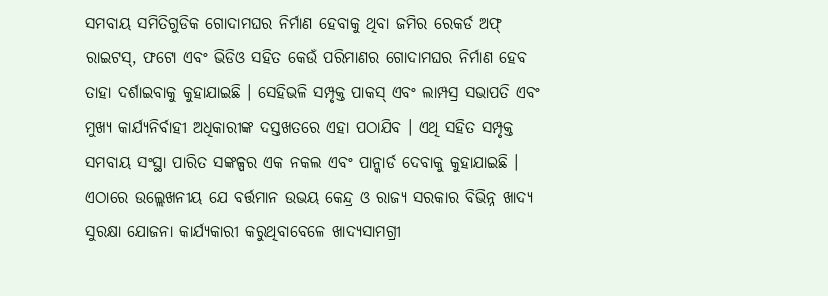ସମବାୟ ସମିତିଗୁଡିକ ଗୋଦାମଘର ନିର୍ମାଣ ହେବାକୁ ଥିବା ଜମିର ରେକର୍ଡ ଅଫ୍ ରାଇଟସ୍, ଫଟୋ ଏବଂ ଭିଡିଓ ସହିତ କେଉଁ ପରିମାଣର ଗୋଦାମଘର ନିର୍ମାଣ ହେବ ତାହା ଦର୍ଶାଇବାକୁ କୁହାଯାଇଛି । ସେହିଭଳି ସମ୍ପୃକ୍ତ ପାକସ୍ ଏବଂ ଲାମ୍ପସ୍ର ସଭାପତି ଏବଂ ମୁଖ୍ୟ କାର୍ଯ୍ୟନିର୍ବାହୀ ଅଧିକାରୀଙ୍କ ଦସ୍ତଖତରେ ଏହା ପଠାଯିବ । ଏଥି ସହିତ ସମ୍ପୃକ୍ତ ସମବାୟ ସଂସ୍ଥା ପାରିତ ସଙ୍କଳ୍ପର ଏକ ନକଲ ଏବଂ ପାନ୍କାର୍ଡ ଦେବାକୁ କୁହାଯାଇଛି ।
ଏଠାରେ ଉଲ୍ଲେଖନୀୟ ଯେ ବର୍ତ୍ତମାନ ଉଭୟ କେନ୍ଦ୍ର ଓ ରାଜ୍ୟ ସରକାର ବିଭିନ୍ନ ଖାଦ୍ୟ ସୁରକ୍ଷା ଯୋଜନା କାର୍ଯ୍ୟକାରୀ କରୁଥିବାବେଳେ ଖାଦ୍ୟସାମଗ୍ରୀ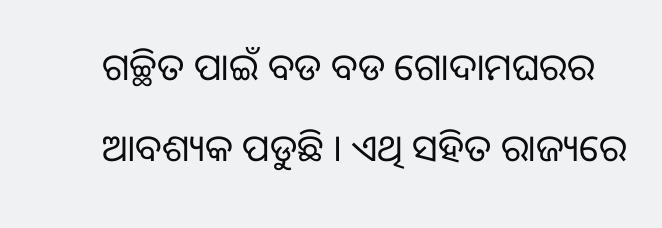ଗଚ୍ଛିତ ପାଇଁ ବଡ ବଡ ଗୋଦାମଘରର ଆବଶ୍ୟକ ପଡୁଛି । ଏଥି ସହିତ ରାଜ୍ୟରେ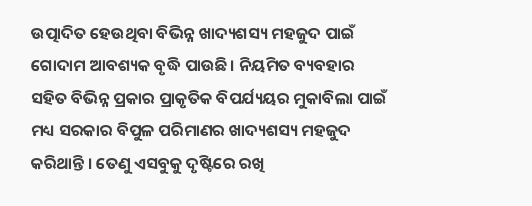ଉତ୍ପାଦିତ ହେଉଥିବା ବିଭିନ୍ନ ଖାଦ୍ୟଶସ୍ୟ ମହଜୁଦ ପାଇଁ ଗୋଦାମ ଆବଶ୍ୟକ ବୃଦ୍ଧି ପାଉଛି । ନିୟମିତ ବ୍ୟବହାର ସହିତ ବିଭିନ୍ନ ପ୍ରକାର ପ୍ରାକୃତିକ ବିପର୍ଯ୍ୟୟର ମୁକାବିଲା ପାଇଁ ମଧ୍ୟ ସରକାର ବିପୁଳ ପରିମାଣର ଖାଦ୍ୟଶସ୍ୟ ମହଜୁଦ କରିଥାନ୍ତି । ତେଣୁ ଏସବୁକୁ ଦୃଷ୍ଟିରେ ରଖି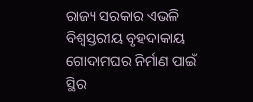ରାଜ୍ୟ ସରକାର ଏଭଳି ବିଶ୍ୱସ୍ତରୀୟ ବୃହଦାକାୟ ଗୋଦାମଘର ନିର୍ମାଣ ପାଇଁ ସ୍ଥିର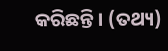କରିଛନ୍ତି । (ତଥ୍ୟ)